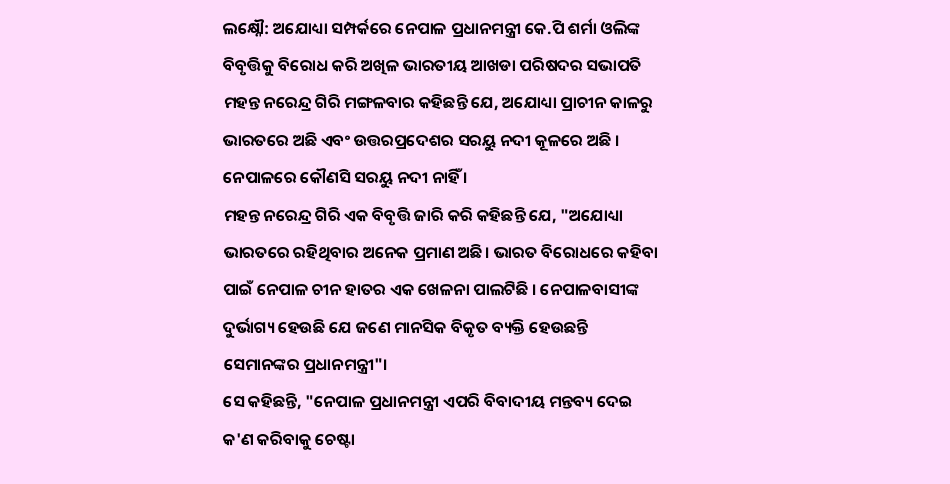ଲକ୍ଷ୍ନୌ: ଅଯୋଧ୍ୟା ସମ୍ପର୍କରେ ନେପାଳ ପ୍ରଧାନମନ୍ତ୍ରୀ କେ.ପି ଶର୍ମା ଓଲିଙ୍କ ବିବୃତ୍ତିକୁ ବିରୋଧ କରି ଅଖିଳ ଭାରତୀୟ ଆଖଡା ପରିଷଦର ସଭାପତି ମହନ୍ତ ନରେନ୍ଦ୍ର ଗିରି ମଙ୍ଗଳବାର କହିଛନ୍ତି ଯେ, ଅଯୋଧ୍ୟା ପ୍ରାଚୀନ କାଳରୁ ଭାରତରେ ଅଛି ଏବଂ ଉତ୍ତରପ୍ରଦେଶର ସରୟୁ ନଦୀ କୂଳରେ ଅଛି । ନେପାଳରେ କୌଣସି ସରୟୁ ନଦୀ ନାହିଁ ।
ମହନ୍ତ ନରେନ୍ଦ୍ର ଗିରି ଏକ ବିବୃତ୍ତି ଜାରି କରି କହିଛନ୍ତି ଯେ, "ଅଯୋଧ୍ୟା ଭାରତରେ ରହିଥିବାର ଅନେକ ପ୍ରମାଣ ଅଛି। ଭାରତ ବିରୋଧରେ କହିବା ପାଇଁ ନେପାଳ ଚୀନ ହାତର ଏକ ଖେଳନା ପାଲଟିଛି । ନେପାଳବାସୀଙ୍କ ଦୁର୍ଭାଗ୍ୟ ହେଉଛି ଯେ ଜଣେ ମାନସିକ ବିକୃତ ବ୍ୟକ୍ତି ହେଉଛନ୍ତି ସେମାନଙ୍କର ପ୍ରଧାନମନ୍ତ୍ରୀ"।
ସେ କହିଛନ୍ତି, "ନେପାଳ ପ୍ରଧାନମନ୍ତ୍ରୀ ଏପରି ବିବାଦୀୟ ମନ୍ତବ୍ୟ ଦେଇ କ'ଣ କରିବାକୁ ଚେଷ୍ଟା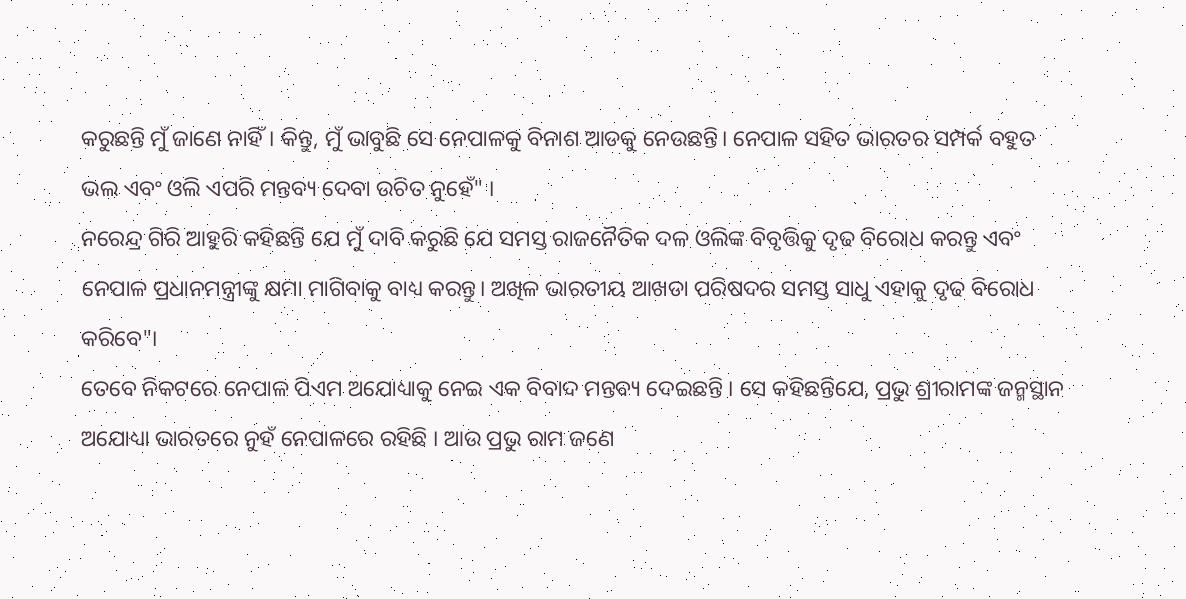କରୁଛନ୍ତି ମୁଁ ଜାଣେ ନାହିଁ। କିନ୍ତୁ, ମୁଁ ଭାବୁଛି ସେ ନେପାଳକୁ ବିନାଶ ଆଡକୁ ନେଉଛନ୍ତି। ନେପାଳ ସହିତ ଭାରତର ସମ୍ପର୍କ ବହୁତ ଭଲ ଏବଂ ଓଲି ଏପରି ମନ୍ତବ୍ୟ ଦେବା ଉଚିତ ନୁହେଁ" ।
ନରେନ୍ଦ୍ର ଗିରି ଆହୁରି କହିଛନ୍ତି ଯେ ମୁଁ ଦାବି କରୁଛି ଯେ ସମସ୍ତ ରାଜନୈତିକ ଦଳ ଓଲିଙ୍କ ବିବୃତ୍ତିକୁ ଦୃଢ ବିରୋଧ କରନ୍ତୁ ଏବଂ ନେପାଳ ପ୍ରଧାନମନ୍ତ୍ରୀଙ୍କୁ କ୍ଷମା ମାଗିବାକୁ ବାଧ୍ୟ କରନ୍ତୁ। ଅଖିଳ ଭାରତୀୟ ଆଖଡା ପରିଷଦର ସମସ୍ତ ସାଧୁ ଏହାକୁ ଦୃଢ ବିରୋଧ କରିବେ"।
ତେବେ ନିକଟରେ ନେପାଳ ପିଏମ ଅଯୋଧ୍ୟାକୁ ନେଇ ଏକ ବିବାଦ ମନ୍ତବ୍ୟ ଦେଇଛନ୍ତି । ସେ କହିଛନ୍ତିଯେ, ପ୍ରଭୁ ଶ୍ରୀରାମଙ୍କ ଜନ୍ମସ୍ଥାନ ଅଯୋଧ୍ୟା ଭାରତରେ ନୁହଁ ନେପାଳରେ ରହିଛି । ଆଉ ପ୍ରଭୁ ରାମ ଜଣେ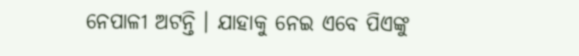ନେପାଳୀ ଅଟନ୍ତି । ଯାହାକୁ ନେଇ ଏବେ ପିଏଙ୍କୁ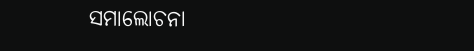ସମାଲୋଚନା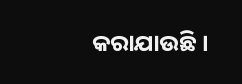କରାଯାଉଛି ।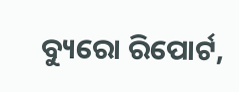ବ୍ୟୁରୋ ରିପୋର୍ଟ,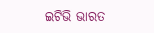ଇଟିଭି ଭାରତ